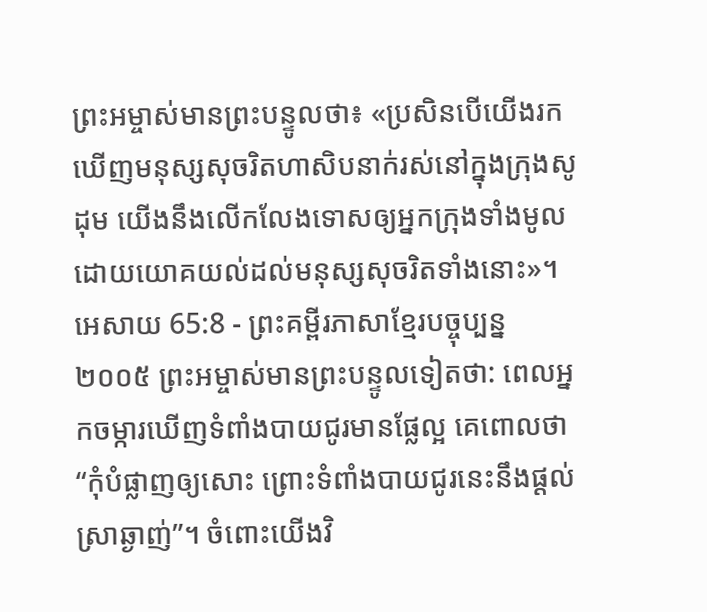ព្រះអម្ចាស់មានព្រះបន្ទូលថា៖ «ប្រសិនបើយើងរកឃើញមនុស្សសុចរិតហាសិបនាក់រស់នៅក្នុងក្រុងសូដុម យើងនឹងលើកលែងទោសឲ្យអ្នកក្រុងទាំងមូល ដោយយោគយល់ដល់មនុស្សសុចរិតទាំងនោះ»។
អេសាយ 65:8 - ព្រះគម្ពីរភាសាខ្មែរបច្ចុប្បន្ន ២០០៥ ព្រះអម្ចាស់មានព្រះបន្ទូលទៀតថា: ពេលអ្នកចម្ការឃើញទំពាំងបាយជូរមានផ្លែល្អ គេពោលថា “កុំបំផ្លាញឲ្យសោះ ព្រោះទំពាំងបាយជូរនេះនឹងផ្ដល់ស្រាឆ្ងាញ់”។ ចំពោះយើងវិ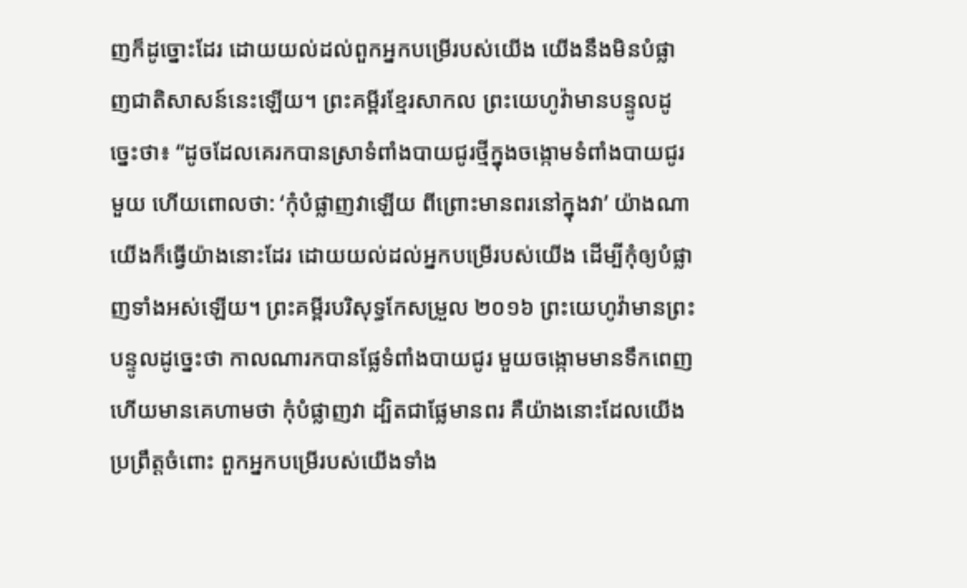ញក៏ដូច្នោះដែរ ដោយយល់ដល់ពួកអ្នកបម្រើរបស់យើង យើងនឹងមិនបំផ្លាញជាតិសាសន៍នេះឡើយ។ ព្រះគម្ពីរខ្មែរសាកល ព្រះយេហូវ៉ាមានបន្ទូលដូច្នេះថា៖ “ដូចដែលគេរកបានស្រាទំពាំងបាយជូរថ្មីក្នុងចង្កោមទំពាំងបាយជូរមួយ ហើយពោលថា: ‘កុំបំផ្លាញវាឡើយ ពីព្រោះមានពរនៅក្នុងវា’ យ៉ាងណា យើងក៏ធ្វើយ៉ាងនោះដែរ ដោយយល់ដល់អ្នកបម្រើរបស់យើង ដើម្បីកុំឲ្យបំផ្លាញទាំងអស់ឡើយ។ ព្រះគម្ពីរបរិសុទ្ធកែសម្រួល ២០១៦ ព្រះយេហូវ៉ាមានព្រះបន្ទូលដូច្នេះថា កាលណារកបានផ្លែទំពាំងបាយជូរ មួយចង្កោមមានទឹកពេញ ហើយមានគេហាមថា កុំបំផ្លាញវា ដ្បិតជាផ្លែមានពរ គឺយ៉ាងនោះដែលយើងប្រព្រឹត្តចំពោះ ពួកអ្នកបម្រើរបស់យើងទាំង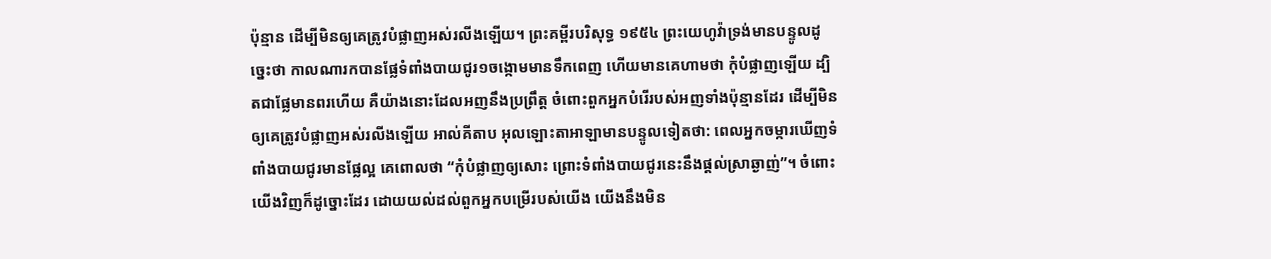ប៉ុន្មាន ដើម្បីមិនឲ្យគេត្រូវបំផ្លាញអស់រលីងឡើយ។ ព្រះគម្ពីរបរិសុទ្ធ ១៩៥៤ ព្រះយេហូវ៉ាទ្រង់មានបន្ទូលដូច្នេះថា កាលណារកបានផ្លែទំពាំងបាយជូរ១ចង្កោមមានទឹកពេញ ហើយមានគេហាមថា កុំបំផ្លាញឡើយ ដ្បិតជាផ្លែមានពរហើយ គឺយ៉ាងនោះដែលអញនឹងប្រព្រឹត្ត ចំពោះពួកអ្នកបំរើរបស់អញទាំងប៉ុន្មានដែរ ដើម្បីមិនឲ្យគេត្រូវបំផ្លាញអស់រលីងឡើយ អាល់គីតាប អុលឡោះតាអាឡាមានបន្ទូលទៀតថា: ពេលអ្នកចម្ការឃើញទំពាំងបាយជូរមានផ្លែល្អ គេពោលថា “កុំបំផ្លាញឲ្យសោះ ព្រោះទំពាំងបាយជូរនេះនឹងផ្តល់ស្រាឆ្ងាញ់”។ ចំពោះយើងវិញក៏ដូច្នោះដែរ ដោយយល់ដល់ពួកអ្នកបម្រើរបស់យើង យើងនឹងមិន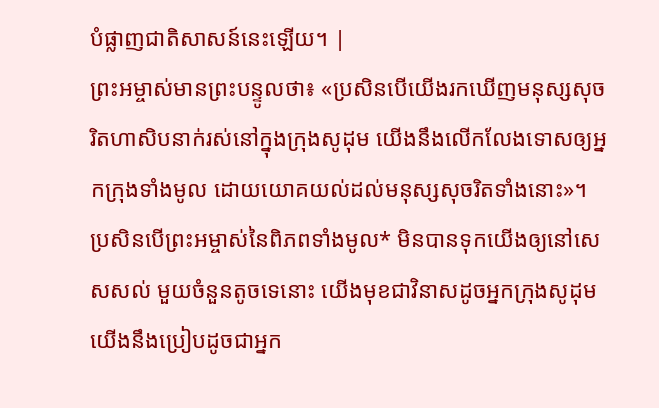បំផ្លាញជាតិសាសន៍នេះឡើយ។ |
ព្រះអម្ចាស់មានព្រះបន្ទូលថា៖ «ប្រសិនបើយើងរកឃើញមនុស្សសុចរិតហាសិបនាក់រស់នៅក្នុងក្រុងសូដុម យើងនឹងលើកលែងទោសឲ្យអ្នកក្រុងទាំងមូល ដោយយោគយល់ដល់មនុស្សសុចរិតទាំងនោះ»។
ប្រសិនបើព្រះអម្ចាស់នៃពិភពទាំងមូល* មិនបានទុកយើងឲ្យនៅសេសសល់ មួយចំនួនតូចទេនោះ យើងមុខជាវិនាសដូចអ្នកក្រុងសូដុម យើងនឹងប្រៀបដូចជាអ្នក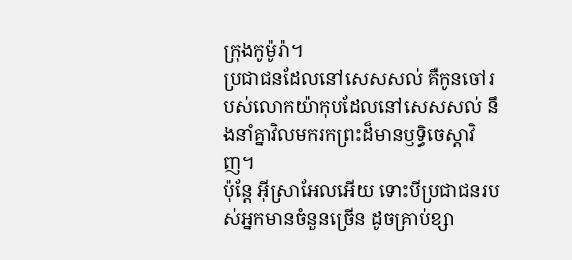ក្រុងកូម៉ូរ៉ា។
ប្រជាជនដែលនៅសេសសល់ គឺកូនចៅរបស់លោកយ៉ាកុបដែលនៅសេសសល់ នឹងនាំគ្នាវិលមករកព្រះដ៏មានឫទ្ធិចេស្ដាវិញ។
ប៉ុន្តែ អ៊ីស្រាអែលអើយ ទោះបីប្រជាជនរបស់អ្នកមានចំនួនច្រើន ដូចគ្រាប់ខ្សា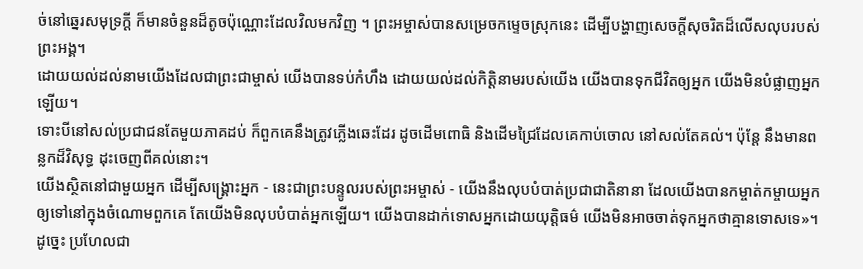ច់នៅឆ្នេរសមុទ្រក្ដី ក៏មានចំនួនដ៏តូចប៉ុណ្ណោះដែលវិលមកវិញ ។ ព្រះអម្ចាស់បានសម្រេចកម្ទេចស្រុកនេះ ដើម្បីបង្ហាញសេចក្ដីសុចរិតដ៏លើសលុបរបស់ព្រះអង្គ។
ដោយយល់ដល់នាមយើងដែលជាព្រះជាម្ចាស់ យើងបានទប់កំហឹង ដោយយល់ដល់កិត្តិនាមរបស់យើង យើងបានទុកជីវិតឲ្យអ្នក យើងមិនបំផ្លាញអ្នកឡើយ។
ទោះបីនៅសល់ប្រជាជនតែមួយភាគដប់ ក៏ពួកគេនឹងត្រូវភ្លើងឆេះដែរ ដូចដើមពោធិ និងដើមជ្រៃដែលគេកាប់ចោល នៅសល់តែគល់។ ប៉ុន្តែ នឹងមានពន្លកដ៏វិសុទ្ធ ដុះចេញពីគល់នោះ។
យើងស្ថិតនៅជាមួយអ្នក ដើម្បីសង្គ្រោះអ្នក - នេះជាព្រះបន្ទូលរបស់ព្រះអម្ចាស់ - យើងនឹងលុបបំបាត់ប្រជាជាតិនានា ដែលយើងបានកម្ចាត់កម្ចាយអ្នក ឲ្យទៅនៅក្នុងចំណោមពួកគេ តែយើងមិនលុបបំបាត់អ្នកឡើយ។ យើងបានដាក់ទោសអ្នកដោយយុត្តិធម៌ យើងមិនអាចចាត់ទុកអ្នកថាគ្មានទោសទេ»។
ដូច្នេះ ប្រហែលជា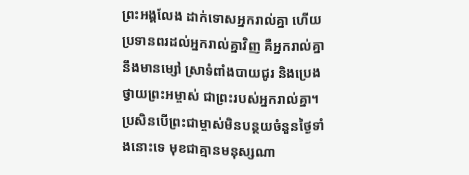ព្រះអង្គលែង ដាក់ទោសអ្នករាល់គ្នា ហើយប្រទានពរដល់អ្នករាល់គ្នាវិញ គឺអ្នករាល់គ្នានឹងមានម្សៅ ស្រាទំពាំងបាយជូរ និងប្រេង ថ្វាយព្រះអម្ចាស់ ជាព្រះរបស់អ្នករាល់គ្នា។
ប្រសិនបើព្រះជាម្ចាស់មិនបន្ថយចំនួនថ្ងៃទាំងនោះទេ មុខជាគ្មានមនុស្សណា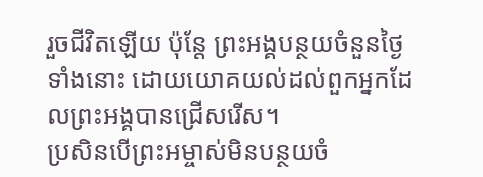រួចជីវិតឡើយ ប៉ុន្តែ ព្រះអង្គបន្ថយចំនួនថ្ងៃទាំងនោះ ដោយយោគយល់ដល់ពួកអ្នកដែលព្រះអង្គបានជ្រើសរើស។
ប្រសិនបើព្រះអម្ចាស់មិនបន្ថយចំ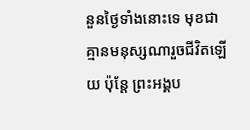នួនថ្ងៃទាំងនោះទេ មុខជាគ្មានមនុស្សណារួចជីវិតឡើយ ប៉ុន្តែ ព្រះអង្គប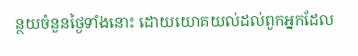ន្ថយចំនួនថ្ងៃទាំងនោះ ដោយយោគយល់ដល់ពួកអ្នកដែល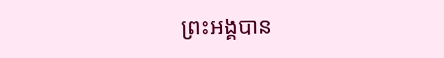ព្រះអង្គបាន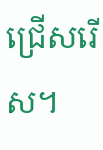ជ្រើសរើស។